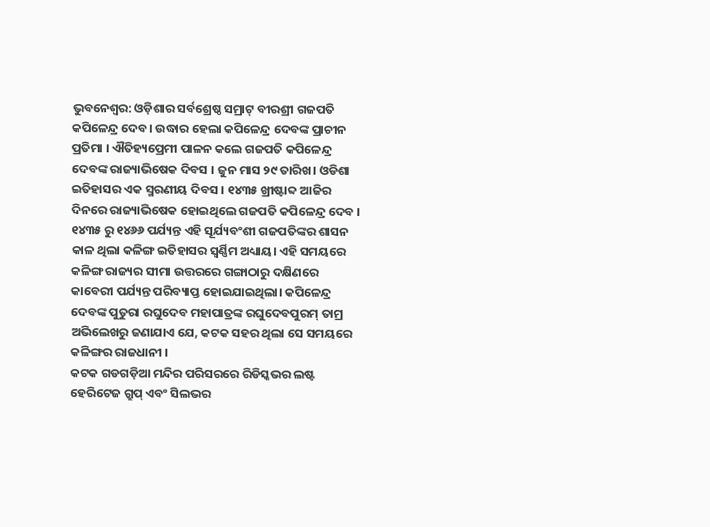ଭୁବନେଶ୍ବର: ଓଡ଼ିଶାର ସର୍ବଶ୍ରେଷ୍ଠ ସମ୍ରାଟ୍ ବୀରଶ୍ରୀ ଗଜପତି କପିଳେନ୍ଦ୍ର ଦେବ। ଉଦ୍ଧାର ହେଲା କପିଳେନ୍ଦ୍ର ଦେବଙ୍କ ପ୍ରାଚୀନ ପ୍ରତିମା । ଐତିହ୍ୟପ୍ରେମୀ ପାଳନ କଲେ ଗଜପତି କପିଳେନ୍ଦ୍ର ଦେବଙ୍କ ରାଜ୍ୟାଭିଷେକ ଦିବସ । ଜୁନ ମାସ ୨୯ ତାରିଖ। ଓଡିଶା ଇତିହାସର ଏକ ସ୍ମରଣୀୟ ଦିବସ । ୧୪୩୫ ଖ୍ରୀଷ୍ଟାବ୍ଦ ଆଜିର ଦିନରେ ରାଜ୍ୟାଭିଷେକ ହୋଇଥିଲେ ଗଜପତି କପିଳେନ୍ଦ୍ର ଦେବ । ୧୪୩୫ ରୁ ୧୪୬୬ ପର୍ଯ୍ୟନ୍ତ ଏହି ସୂର୍ଯ୍ୟବଂଶୀ ଗଜପତିଙ୍କର ଶାସନ କାଳ ଥିଲା କଳିଙ୍ଗ ଇତିହାସର ସ୍ବର୍ଣ୍ଣିମ ଅଧ୍ୟାୟ। ଏହି ସମୟରେ କଳିଙ୍ଗ ରାଜ୍ୟର ସୀମା ଉତ୍ତରରେ ଗଙ୍ଗାଠାରୁ ଦକ୍ଷିଣରେ କାବେରୀ ପର୍ଯ୍ୟନ୍ତ ପରିବ୍ୟାପ୍ତ ହୋଇଯାଇଥିଲା। କପିଳେନ୍ଦ୍ର ଦେବଙ୍କ ପୁତୁରା ରଘୁଦେବ ମହାପାତ୍ରଙ୍କ ରଘୁଦେବପୁରମ୍ ତାମ୍ର ଅଭିଲେଖରୁ ଜଣାଯାଏ ଯେ, କଟକ ସହର ଥିଲା ସେ ସମୟରେ କଳିଙ୍ଗର ରାଜଧାନୀ ।
କଟକ ଗଡଗଡ଼ିଆ ମନ୍ଦିର ପରିସରରେ ରିଡିସ୍କଭର ଲଷ୍ଟ ହେରିଟେଜ ଗ୍ରୁପ୍ ଏବଂ ସିଲଭର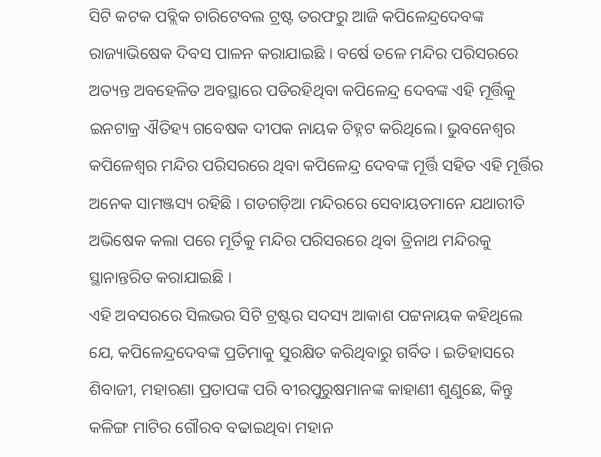ସିଟି କଟକ ପବ୍ଲିକ ଚାରିଟେବଲ ଟ୍ରଷ୍ଟ ତରଫରୁ ଆଜି କପିଳେନ୍ଦ୍ରଦେବଙ୍କ ରାଜ୍ୟାଭିଷେକ ଦିବସ ପାଳନ କରାଯାଇଛି । ବର୍ଷେ ତଳେ ମନ୍ଦିର ପରିସରରେ ଅତ୍ୟନ୍ତ ଅବହେଳିତ ଅବସ୍ଥାରେ ପଡିରହିଥିବା କପିଳେନ୍ଦ୍ର ଦେବଙ୍କ ଏହି ମୂର୍ତ୍ତିକୁ ଇନଟାକ୍ର ଐତିହ୍ୟ ଗବେଷକ ଦୀପକ ନାୟକ ଚିହ୍ନଟ କରିଥିଲେ। ଭୁବନେଶ୍ବର କପିଳେଶ୍ୱର ମନ୍ଦିର ପରିସରରେ ଥିବା କପିଳେନ୍ଦ୍ର ଦେବଙ୍କ ମୂର୍ତ୍ତି ସହିତ ଏହି ମୂର୍ତ୍ତିର ଅନେକ ସାମଞ୍ଜସ୍ୟ ରହିଛି । ଗଡଗଡ଼ିଆ ମନ୍ଦିରରେ ସେବାୟତମାନେ ଯଥାରୀତି ଅଭିଷେକ କଲା ପରେ ମୂର୍ତିକୁ ମନ୍ଦିର ପରିସରରେ ଥିବା ତ୍ରିନାଥ ମନ୍ଦିରକୁ ସ୍ଥାନାନ୍ତରିତ କରାଯାଇଛି ।
ଏହି ଅବସରରେ ସିଲଭର ସିଟି ଟ୍ରଷ୍ଟର ସଦସ୍ୟ ଆକାଶ ପଟ୍ଟନାୟକ କହିଥିଲେ ଯେ, କପିଳେନ୍ଦ୍ରଦେବଙ୍କ ପ୍ରତିମାକୁ ସୁରକ୍ଷିତ କରିଥିବାରୁ ଗର୍ବିତ । ଇତିହାସରେ ଶିବାଜୀ, ମହାରଣା ପ୍ରତାପଙ୍କ ପରି ବୀରପୁରୁଷମାନଙ୍କ କାହାଣୀ ଶୁଣୁଛେ, କିନ୍ତୁ କଳିଙ୍ଗ ମାଟିର ଗୌରବ ବଢାଇଥିବା ମହାନ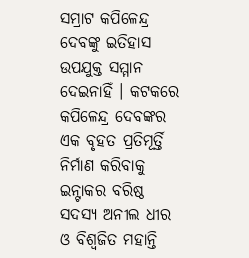ସମ୍ରାଟ କପିଳେନ୍ଦ୍ର ଦେବଙ୍କୁ ଇତିହାସ ଉପଯୁକ୍ତ ସମ୍ମାନ ଦେଇନାହିଁ । କଟକରେ କପିଳେନ୍ଦ୍ର ଦେବଙ୍କର ଏକ ବୃହତ ପ୍ରତିମୂର୍ତ୍ତି ନିର୍ମାଣ କରିବାକୁ ଇନ୍ଟାକର ବରିଷ୍ଠ ସଦସ୍ୟ ଅନୀଲ ଧୀର ଓ ବିଶ୍ଵଜିତ ମହାନ୍ତି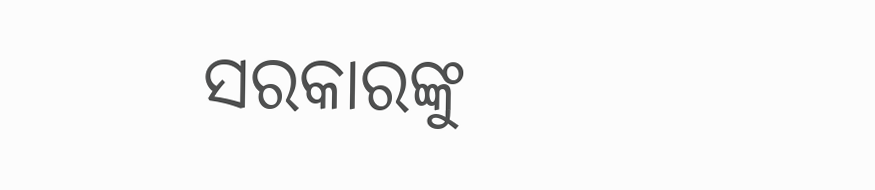ସରକାରଙ୍କୁ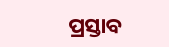ପ୍ରସ୍ତାବ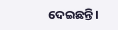ଦେଇଛନ୍ତି।